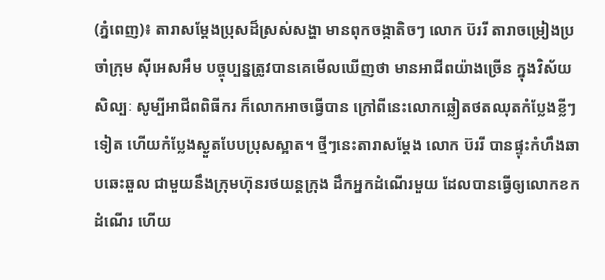(ភ្នំពេញ)៖ តារាសម្ដែងប្រុសដ៏ស្រស់សង្ហា មានពុកចង្កាតិចៗ លោក ប៊ររី តារាចម្រៀងប្រចាំក្រុម ស៊ីអេសអឹម បច្ចុប្បន្នត្រូវបានគេមើលឃើញថា មានអាជីពយ៉ាងច្រើន ក្នុងវិស័យសិល្បៈ សូម្បីអាជីពពិធីករ ក៏លោកអាចធ្វើបាន ក្រៅពីនេះលោកឆ្លៀតថតឈុតកំប្លែងខ្លីៗទៀត ហើយកំប្លែងស្ងួតបែបប្រុសស្អាត។ ថ្មីៗនេះតារាសម្ដែង លោក ប៊ររី បានផ្ទុះកំហឹងឆាបឆេះឆួល ជាមួយនឹងក្រុមហ៊ុនរថយន្តក្រុង ដឹកអ្នកដំណើរមួយ ដែលបានធ្វើឲ្យលោកខកដំណើរ ហើយ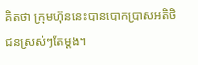គិតថា ក្រុមហ៊ុននេះបានបោកប្រាសអតិថិជនស្រស់ៗតែម្ដង។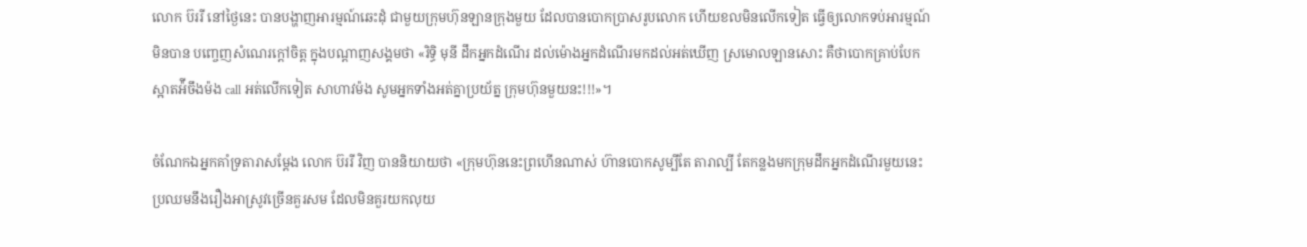លោក ប៊ររី នៅថ្ងៃនេះ បានបង្ហាញអារម្មណ៍ឆេះដុំ ជាមួយក្រុមហ៊ុនឡានក្រុងមួយ ដែលបានបោកប្រាសរូបលោក ហើយខលមិនលើកទៀត ធ្វើឲ្យលោកទប់អារម្មណ៍មិនបាន បញ្ចេញសំណេរក្ដៅចិត្ត ក្នុងបណ្ដាញសង្គមថា «រិទ្ធិ មុនី ដឹកអ្នកដំណើរ ដល់ម៉ោងអ្នកដំណើរមកដល់អត់ឃើញ ស្រមោលឡានសោះ គឺថាបោកគ្រាប់បែកស្អាតអ៉ីចឹងម៉ង call អត់លើកទៀត សាហាវម៉ង សូមអ្នកទាំងអត់គ្នាប្រយ័ត្ន ក្រុមហ៊ុនមួយនះ!!!»។

ចំណែកឯអ្នកគាំទ្រតារាសម្ដែង លោក ប៊ររី វិញ បាននិយាយថា «ក្រុមហ៊ុននេះព្រហើនណាស់ ហ៊ានបោកសូម្បីតែ តារាល្បី តែកន្លងមកក្រុមដឹកអ្នកដំណើរមួយនេះ ប្រឈមនឹងរឿងអាស្រូវច្រើនគួរសម ដែលមិនគួរយកលុយ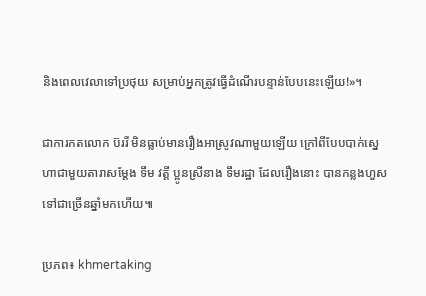និងពេលវេលាទៅប្រថុយ សម្រាប់អ្នកត្រូវធ្វើដំណើរបន្ទាន់បែបនេះឡើយ!»។

ជាការកតលោក ប៊ររី មិនធ្លាប់មានរឿងអាស្រូវណាមួយឡើយ ក្រៅពីបែបបាក់ស្នេហាជាមួយតារាសម្ដែង ទឹម វត្តី ប្អូនស្រីនាង ទឹមរដ្ឋា ដែលរឿងនោះ បានកន្លងហួសទៅជាច្រើនឆ្នាំមកហើយ៕

ប្រភព៖ khmertaking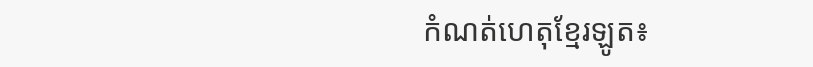កំណត់ហេតុខ្មែរឡូត៖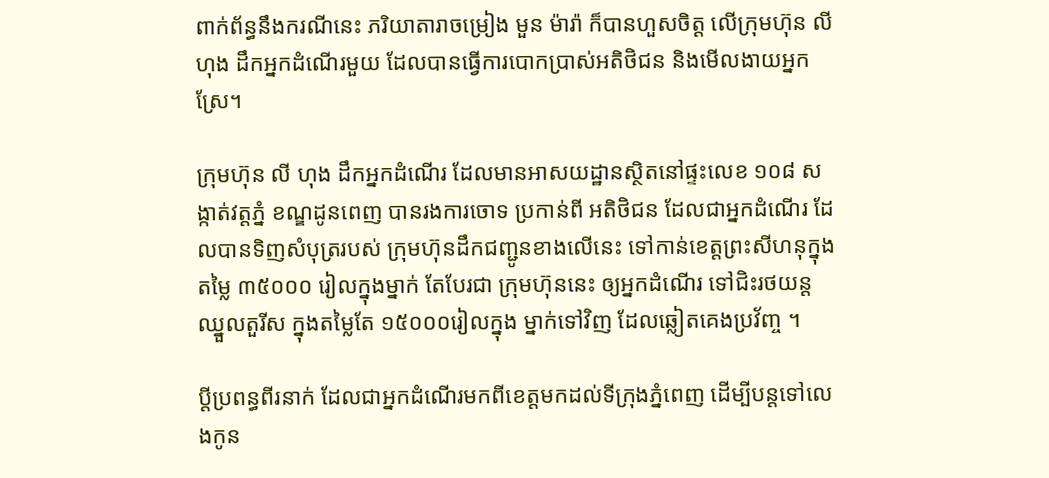ពាក់ព័ន្ធនឹងករណីនេះ ភរិយាតារាចម្រៀង មួន ម៉ារ៉ា ក៏បានហួសចិត្ត លើក្រុមហ៊ុន លី ហុង ដឹកអ្នកដំណើរមួយ ដែលបានធ្វើការបោកប្រាស់អតិថិជន និងមើលងាយអ្នកស្រែ។

ក្រុមហ៊ុន លី ហុង ដឹកអ្នកដំណើរ ដែលមានអាសយដ្ឋានស្ថិតនៅផ្ទះលេខ ១០៨ សង្កាត់វត្តភ្នំ ខណ្ឌដូនពេញ បានរងការចោទ ប្រកាន់ពី អតិថិជន ដែលជាអ្នកដំណើរ ដែលបានទិញសំបុត្ររបស់ ក្រុមហ៊ុនដឹកជញ្ជូនខាងលើនេះ ទៅកាន់ខេត្តព្រះសីហនុក្នុងតម្លៃ ៣៥០០០ រៀលក្នុងម្នាក់ តែបែរជា ក្រុមហ៊ុននេះ ឲ្យអ្នកដំណើរ ទៅជិះរថយន្តឈ្នួលតួរីស ក្នុងតម្លៃតែ ១៥០០០រៀលក្នុង ម្នាក់ទៅវិញ ដែលឆ្លៀតគេងប្រវ័ញ្ច ។

ប្តីប្រពន្ធពីរនាក់ ដែលជាអ្នកដំណើរមកពីខេត្តមកដល់ទីក្រុងភ្នំពេញ ដើម្បីបន្តទៅលេងកូន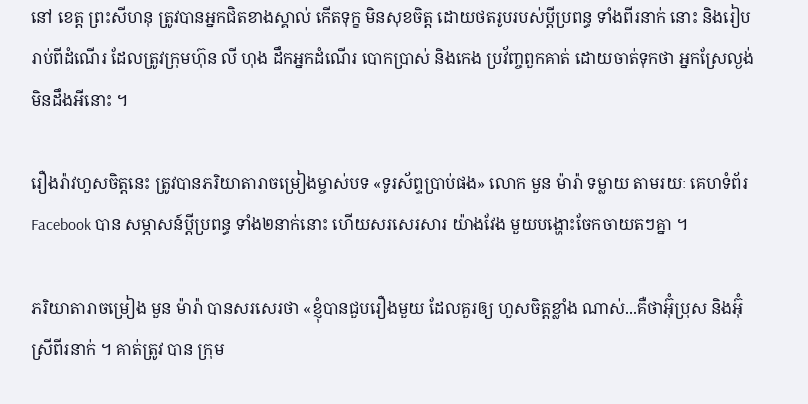នៅ ខេត្ត ព្រះសីហនុ ត្រូវបានអ្នកជិតខាងស្គាល់ កើតទុក្ខ មិនសុខចិត្ត ដោយថតរូបរបស់ប្តីប្រពន្ធ ទាំងពីរនាក់ នោះ និងរៀបរាប់ពីដំណើរ ដែលត្រូវក្រុមហ៊ុន លី ហុង ដឹកអ្នកដំណើរ បោកប្រាស់ និងកេង ប្រវ័ញ្ចពួកគាត់ ដោយចាត់ទុកថា អ្នកស្រែល្ងង់មិនដឹងអីនោះ ។

រឿងរ៉ាវហួសចិត្តនេះ ត្រូវបានភរិយាតារាចម្រៀងម្ចាស់បទ «ទូរស័ព្ទប្រាប់ផង» លោក មួន ម៉ារ៉ា ទម្លាយ តាមរយៈ គេហទំព័រ Facebook បាន សម្ភាសន៍ប្តីប្រពន្ធ ទាំង២នាក់នោះ ហើយសរសេរសារ យ៉ាងវែង មួយបង្ហោះចែកចាយតៗគ្នា ។

ភរិយាតារាចម្រៀង មួន ម៉ារ៉ា បានសរសេរថា «ខ្ញុំបានជួបរឿងមួយ ដែលគួរឲ្យ ហួសចិត្តខ្លាំង ណាស់...គឺថាអ៊ុំប្រុស និងអ៊ុំស្រីពីរនាក់ ។ គាត់ត្រូវ បាន ក្រុម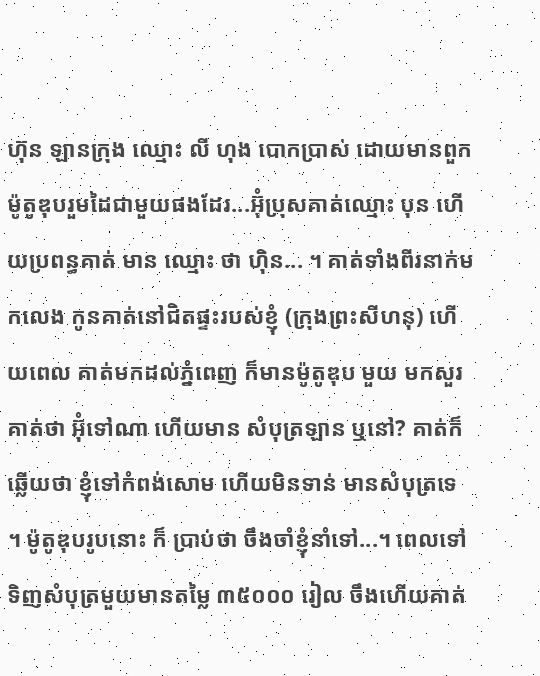ហ៊ុន ឡានក្រុង ឈ្មោះ លី ហុង បោកប្រាស់ ដោយមានពួកម៉ូតូឌុបរួមដៃជាមួយផងដែរ...អ៊ុំប្រុសគាត់ឈ្មោះ បុន ហើយប្រពន្ធគាត់ មាន ឈ្មោះ ថា ហ៊ិន... ។ គាត់ទាំងពីរនាក់មកលេង កូនគាត់នៅជិតផ្ទះរបស់ខ្ញុំ (ក្រុងព្រះសីហនុ) ហើយពេល គាត់មកដល់ភ្នំពេញ ក៏មានម៉ូតូឌុប មួយ មកសួរគាត់ថា អ៊ុំទៅណា ហើយមាន សំបុត្រឡាន ឬនៅ? គាត់ក៏ឆ្លើយថា ខ្ញុំទៅកំពង់សោម ហើយមិនទាន់ មានសំបុត្រទេ ។ ម៉ូតូឌុបរូបនោះ ក៏ ប្រាប់ថា ចឹងចាំខ្ញុំនាំទៅ...។ ពេលទៅទិញសំបុត្រមួយមានតម្លៃ ៣៥០០០ រៀល ចឹងហើយគាត់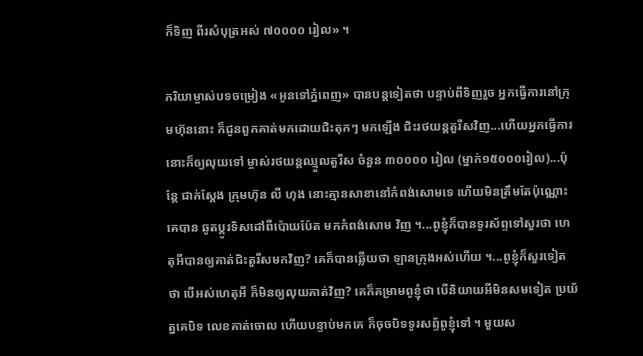ក៏ទិញ ពីរសំបុត្រអស់ ៧០០០០ រៀល» ។

ភរិយាម្ចាស់បទចម្រៀង «អូនទៅភ្នំពេញ» បានបន្តទៀតថា បន្ទាប់ពីទិញរួច អ្នកធ្វើការនៅក្រុមហ៊ុននោះ ក៏ជូនពួកគាត់មកដោយជិះតុកៗ មកឡើង ជិះរថយន្តតួរីសវិញ...ហើយអ្នកធ្វើការនោះក៏ឲ្យលុយទៅ ម្ចាស់រថយន្តឈ្មួលតួរីស ចំនួន ៣០០០០ រៀល (ម្នាក់១៥០០០រៀល)...ប៉ុន្តែ ជាក់ស្តែង ក្រុមហ៊ុន លី ហុង នោះគ្មានសាខានៅកំពង់សោមទេ ហើយមិនត្រឹមតែប៉ុណ្ណោះគេបាន ឆូតប្តូរទិសដៅពីប៉ោយប៉ែត មកកំពង់សោម វិញ ។...ពូខ្ញុំក៏បានទូរស័ព្ទទៅសួរថា ហេតុអីបានឲ្យគាត់ជិះតួរីសមកវិញ? គេក៏បានឆ្លើយថា ឡានក្រុងអស់ហើយ ។...ពូខ្ញុំក៏សួរទៀតថា បើអស់ហេតុអី ក៏មិនឲ្យលុយគាត់វិញ? គេក៏គម្រាមពូខ្ញុំថា បើនិយាយអីមិនសមទៀត ប្រយ័ត្នគេបិទ លេខគាត់ចោល ហើយបន្ទាប់មកគេ ក៏ចុចបិទទូរសព្ទ័ពូខ្ញុំទៅ ។ មួយស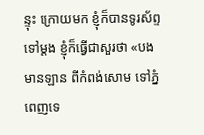ន្ទុះ ក្រោយមក ខ្ញុំក៏បានទូរស័ព្ទទៅម្តង ខ្ញុំក៏ធ្វើជាសួរថា «បងមានឡាន ពីកំពង់សោម ទៅភ្នំពេញទេ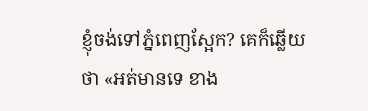ខ្ញុំចង់ទៅភ្នំពេញស្អែក? គេក៏ឆ្លើយ ថា «អត់មានទេ ខាង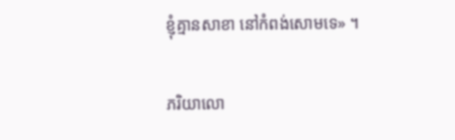ខ្ញុំគ្មានសាខា នៅកំពង់សោមទេ» ។

ភរិយាលោ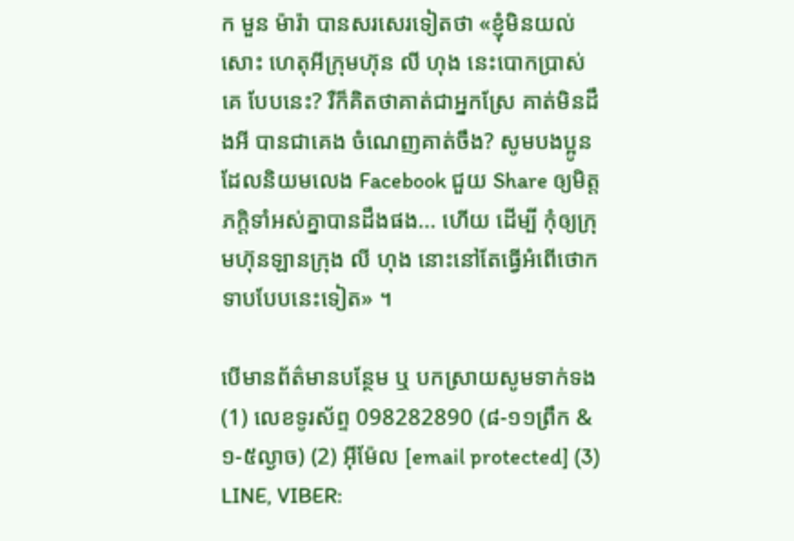ក មួន ម៉ារ៉ា បានសរសេរទៀតថា «ខ្ញុំមិនយល់សោះ ហេតុអីក្រុមហ៊ុន លី ហុង នេះបោកប្រាស់ គេ បែបនេះ? រឺក៏គិតថាគាត់ជាអ្នកស្រែ គាត់មិនដឹងអី បានជាគេង ចំណេញគាត់ចឹង? សូមបងប្អូនដែលនិយមលេង Facebook ជួយ Share ឲ្យមិត្តភក្តិទាំអស់គ្នាបានដឹងផង... ហើយ ដើម្បី កុំឲ្យក្រុមហ៊ុនឡានក្រុង លី ហុង នោះនៅតែធ្វើអំពើថោកទាបបែបនេះទៀត» ។

បើមានព័ត៌មានបន្ថែម ឬ បកស្រាយសូមទាក់ទង (1) លេខទូរស័ព្ទ 098282890 (៨-១១ព្រឹក & ១-៥ល្ងាច) (2) អ៊ីម៉ែល [email protected] (3) LINE, VIBER: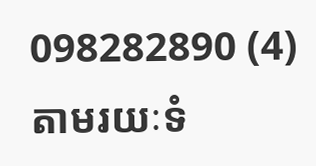098282890 (4) តាមរយៈទំ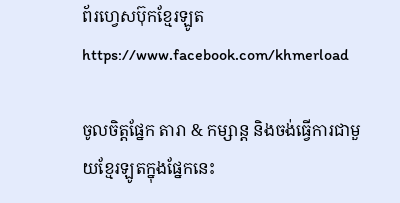ព័រហ្វេសប៊ុកខ្មែរឡូត https://www.facebook.com/khmerload

ចូលចិត្តផ្នែក តារា & កម្សាន្ដ និងចង់ធ្វើការជាមួយខ្មែរឡូតក្នុងផ្នែកនេះ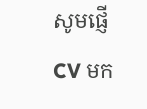សូមផ្ញើ CV មក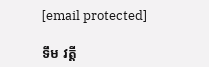[email protected]

ទឹម វត្តី